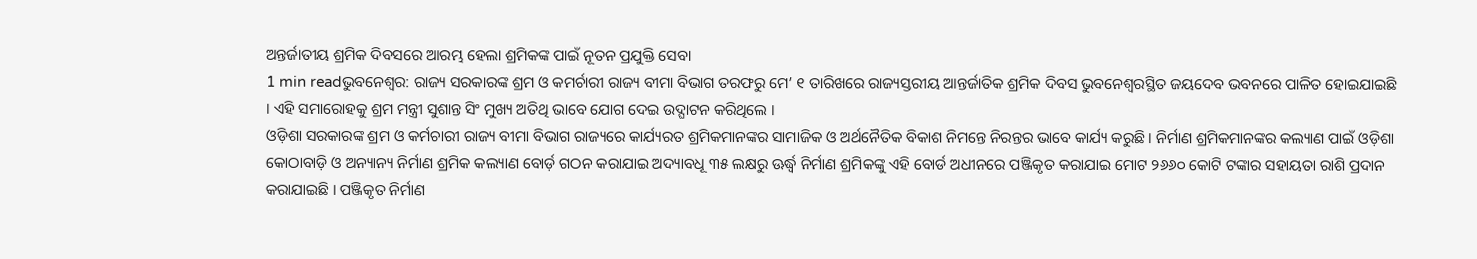ଅନ୍ତର୍ଜାତୀୟ ଶ୍ରମିକ ଦିବସରେ ଆରମ୍ଭ ହେଲା ଶ୍ରମିକଙ୍କ ପାଇଁ ନୂତନ ପ୍ରଯୁକ୍ତି ସେବା
1 min readଭୁବନେଶ୍ୱର: ରାଜ୍ୟ ସରକାରଙ୍କ ଶ୍ରମ ଓ କମର୍ଚାରୀ ରାଜ୍ୟ ବୀମା ବିଭାଗ ତରଫରୁ ମେ’ ୧ ତାରିଖରେ ରାଜ୍ୟସ୍ତରୀୟ ଆନ୍ତର୍ଜାତିକ ଶ୍ରମିକ ଦିବସ ଭୁବନେଶ୍ଵରସ୍ଥିତ ଜୟଦେବ ଭବନରେ ପାଳିତ ହୋଇଯାଇଛି । ଏହି ସମାରୋହକୁ ଶ୍ରମ ମନ୍ତ୍ରୀ ସୁଶାନ୍ତ ସିଂ ମୁଖ୍ୟ ଅତିଥି ଭାବେ ଯୋଗ ଦେଇ ଉଦ୍ଘାଟନ କରିଥିଲେ ।
ଓଡ଼ିଶା ସରକାରଙ୍କ ଶ୍ରମ ଓ କର୍ମଚାରୀ ରାଜ୍ୟ ବୀମା ବିଭାଗ ରାଜ୍ୟରେ କାର୍ଯ୍ୟରତ ଶ୍ରମିକମାନଙ୍କର ସାମାଜିକ ଓ ଅର୍ଥନୈତିକ ବିକାଶ ନିମନ୍ତେ ନିରନ୍ତର ଭାବେ କାର୍ଯ୍ୟ କରୁଛି । ନିର୍ମାଣ ଶ୍ରମିକମାନଙ୍କର କଲ୍ୟାଣ ପାଇଁ ଓଡ଼ିଶା କୋଠାବାଡ଼ି ଓ ଅନ୍ୟାନ୍ୟ ନିର୍ମାଣ ଶ୍ରମିକ କଲ୍ୟାଣ ବୋର୍ଡ଼ ଗଠନ କରାଯାଇ ଅଦ୍ୟାବଧୂ ୩୫ ଲକ୍ଷରୁ ଊର୍ଦ୍ଧ୍ୱ ନିର୍ମାଣ ଶ୍ରମିକଙ୍କୁ ଏହି ବୋର୍ଡ ଅଧୀନରେ ପଞ୍ଜିକୃତ କରାଯାଇ ମୋଟ ୨୬୬୦ କୋଟି ଟଙ୍କାର ସହାୟତା ରାଶି ପ୍ରଦାନ କରାଯାଇଛି । ପଞ୍ଜିକୃତ ନିର୍ମାଣ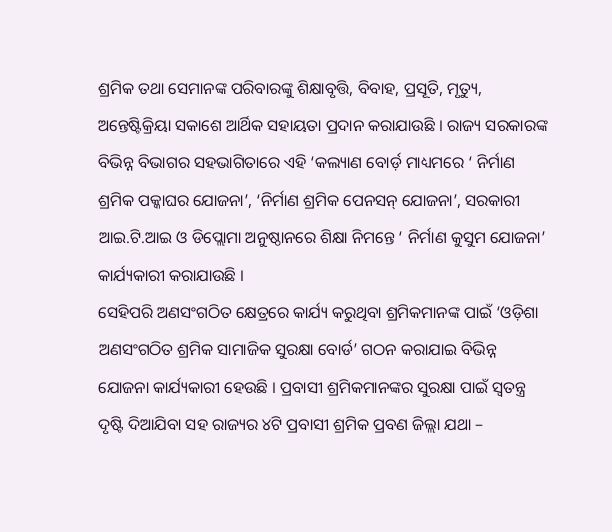ଶ୍ରମିକ ତଥା ସେମାନଙ୍କ ପରିବାରଙ୍କୁ ଶିକ୍ଷାବୃତ୍ତି, ବିବାହ, ପ୍ରସୂତି, ମୃତ୍ୟୁ, ଅନ୍ତେଷ୍ଟିକ୍ରିୟା ସକାଶେ ଆର୍ଥିକ ସହାୟତା ପ୍ରଦାନ କରାଯାଉଛି । ରାଜ୍ୟ ସରକାରଙ୍କ ବିଭିନ୍ନ ବିଭାଗର ସହଭାଗିତାରେ ଏହି ‘କଲ୍ୟାଣ ବୋର୍ଡ଼ ମାଧ୍ୟମରେ ‘ ନିର୍ମାଣ ଶ୍ରମିକ ପକ୍କାଘର ଯୋଜନା’, ‘ନିର୍ମାଣ ଶ୍ରମିକ ପେନସନ୍ ଯୋଜନା’, ସରକାରୀ ଆଇ.ଟି.ଆଇ ଓ ଡିପ୍ଲୋମା ଅନୁଷ୍ଠାନରେ ଶିକ୍ଷା ନିମନ୍ତେ ‘ ନିର୍ମାଣ କୁସୁମ ଯୋଜନା’ କାର୍ଯ୍ୟକାରୀ କରାଯାଉଛି ।
ସେହିପରି ଅଣସଂଗଠିତ କ୍ଷେତ୍ରରେ କାର୍ଯ୍ୟ କରୁଥିବା ଶ୍ରମିକମାନଙ୍କ ପାଇଁ ‘ଓଡ଼ିଶା ଅଣସଂଗଠିତ ଶ୍ରମିକ ସାମାଜିକ ସୁରକ୍ଷା ବୋର୍ଡ’ ଗଠନ କରାଯାଇ ବିଭିନ୍ନ ଯୋଜନା କାର୍ଯ୍ୟକାରୀ ହେଉଛି । ପ୍ରବାସୀ ଶ୍ରମିକମାନଙ୍କର ସୁରକ୍ଷା ପାଇଁ ସ୍ଵତନ୍ତ୍ର ଦୃଷ୍ଟି ଦିଆଯିବା ସହ ରାଜ୍ୟର ୪ଟି ପ୍ରବାସୀ ଶ୍ରମିକ ପ୍ରବଣ ଜିଲ୍ଲା ଯଥା –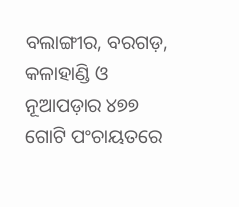ବଲାଙ୍ଗୀର, ବରଗଡ଼, କଳାହାଣ୍ଡି ଓ ନୂଆପଡ଼ାର ୪୭୭ ଗୋଟି ପଂଚାୟତରେ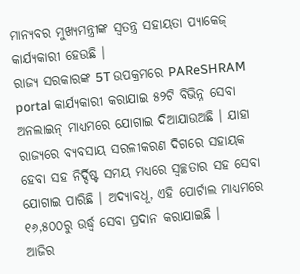ମାନ୍ୟବର ମୁଖ୍ୟମନ୍ତ୍ରୀଙ୍କ ସ୍ୱତନ୍ତ୍ର ସହାୟତା ପ୍ୟାକେଜ୍ କାର୍ଯ୍ୟକାରୀ ହେଉଛି ।
ରାଜ୍ୟ ସରକାରଙ୍କ 5T ଉପକ୍ରମରେ PAReSHRAM portal କାର୍ଯ୍ୟକାରୀ କରାଯାଇ ୫୨ଟି ବିଭିନ୍ନ ସେବା ଅନଲାଇନ୍ ମାଧ୍ୟମରେ ଯୋଗାଇ ଦିଆଯାଉଅଛି । ଯାହା ରାଜ୍ୟରେ ବ୍ୟବସାୟ ସରଳୀକରଣ ଦିଗରେ ସହାୟକ ହେବା ସହ ନିର୍ଦ୍ଦିଷ୍ଟ ସମୟ ମଧ୍ୟରେ ସ୍ଵଚ୍ଛତାର ସହ ସେବା ଯୋଗାଇ ପାରିଛି । ଅଦ୍ୟାବଧୂ, ଏହି ପୋର୍ଟାଲ ମାଧ୍ୟମରେ ୧୬,୫୦୦ରୁ ଉର୍ଦ୍ଧ୍ବ ସେବା ପ୍ରଦାନ କରାଯାଇଛି ।
ଆଜିର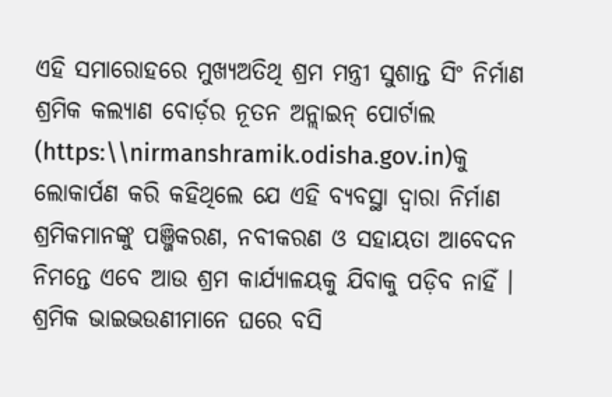ଏହି ସମାରୋହରେ ମୁଖ୍ୟଅତିଥି ଶ୍ରମ ମନ୍ତ୍ରୀ ସୁଶାନ୍ତ ସିଂ ନିର୍ମାଣ ଶ୍ରମିକ କଲ୍ୟାଣ ବୋର୍ଡ଼ର ନୂତନ ଅନ୍ଲାଇନ୍ ପୋର୍ଟାଲ (https:\\nirmanshramik.odisha.gov.in)କୁ ଲୋକାର୍ପଣ କରି କହିଥିଲେ ଯେ ଏହି ବ୍ୟବସ୍ଥା ଦ୍ଵାରା ନିର୍ମାଣ ଶ୍ରମିକମାନଙ୍କୁ ପଞ୍ଜିକରଣ, ନବୀକରଣ ଓ ସହାୟତା ଆବେଦନ ନିମନ୍ତେ ଏବେ ଆଉ ଶ୍ରମ କାର୍ଯ୍ୟାଳୟକୁ ଯିବାକୁ ପଡ଼ିବ ନାହିଁ । ଶ୍ରମିକ ଭାଇଭଉଣୀମାନେ ଘରେ ବସି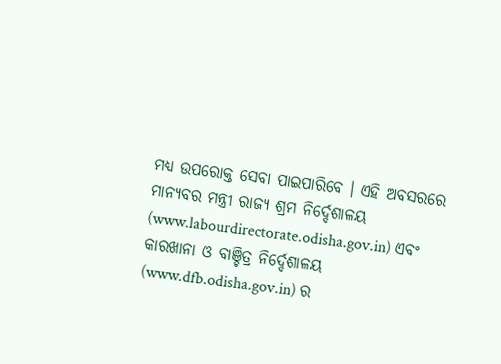ମଧ୍ୟ ଉପରୋକ୍ତ ସେବା ପାଇପାରିବେ । ଏହି ଅବସରରେ ମାନ୍ୟବର ମନ୍ତ୍ରୀ ରାଜ୍ୟ ଶ୍ରମ ନିର୍ଦ୍ଦେଶାଳୟ (www.labourdirectorate.odisha.gov.in) ଏବଂ କାରଖାନା ଓ ବାଞ୍ଚିତ୍ର ନିର୍ଦ୍ଦେଶାଳୟ (www.dfb.odisha.gov.in) ର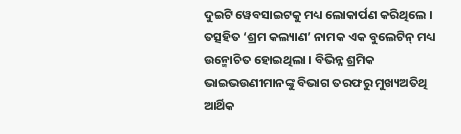ଦୁଇଟି ୱେବସାଇଟକୁ ମଧ୍ୟ ଲୋକାର୍ପଣ କରିଥିଲେ । ତତ୍ସହିତ ‘ଶ୍ରମ କଲ୍ୟାଣ’ ନାମକ ଏକ ବୁଲେଟିନ୍ ମଧ୍ୟ ଉନ୍ମୋଚିତ ହୋଇଥିଲା । ବିଭିନ୍ନ ଶ୍ରମିକ ଭାଇଭଉଣୀମାନଙ୍କୁ ବିଭାଗ ତରଫରୁ ମୁଖ୍ୟଅତିଥି ଆର୍ଥିକ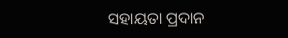ସହାୟତା ପ୍ରଦାନ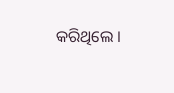କରିଥିଲେ ।